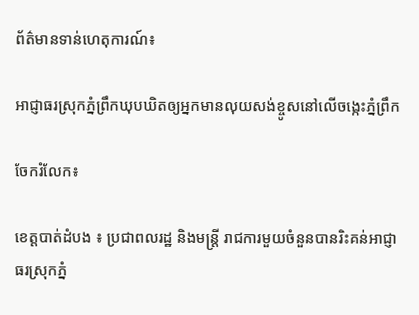ព័ត៌មានទាន់ហេតុការណ៍៖

អាជ្ញាធរស្រុកភ្នំព្រឹកឃុបឃិតឲ្យអ្នកមានលុយសង់ខ្ចូសនៅលើចង្កេះភ្នំព្រឹក

ចែករំលែក៖

ខេត្តបាត់ដំបង ៖ ប្រជាពលរដ្ឋ និងមន្ត្រី រាជការមួយចំនួនបានរិះគន់អាជ្ញាធរស្រុកភ្នំ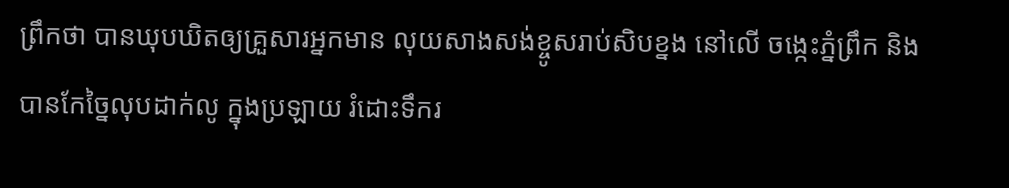ព្រឹកថា បានឃុបឃិតឲ្យគ្រួសារអ្នកមាន លុយសាងសង់ខ្ចូសរាប់សិបខ្នង នៅលើ ចង្កេះភ្នំព្រឹក និងបានកែច្នៃលុបដាក់លូ ក្នុងប្រឡាយ រំដោះទឹករ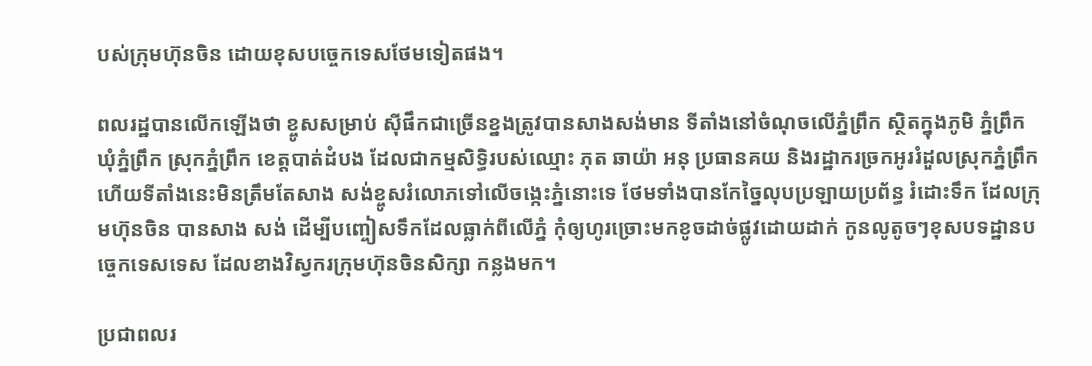បស់ក្រុមហ៊ុនចិន ដោយខុសបច្ចេកទេសថែមទៀតផង។

ពលរដ្ឋបានលើកឡើងថា ខ្ចូសសម្រាប់ ស៊ីផឹកជាច្រើនខ្នងត្រូវបានសាងសង់មាន ទីតាំងនៅចំណុចលើភ្នំព្រឹក ស្ថិតក្នុងភូមិ ភ្នំព្រឹក ឃុំភ្នំព្រឹក ស្រុកភ្នំព្រឹក ខេត្តបាត់ដំបង ដែលជាកម្មសិទ្ធិរបស់ឈ្មោះ ភុត ឆាយ៉ា អនុ ប្រធានគយ និងរដ្ឋាករច្រកអូររំដួលស្រុកភ្នំព្រឹក ហើយទីតាំងនេះមិនត្រឹមតែសាង សង់ខ្ចូសរំលោភទៅលើចង្កេះភ្នំនោះទេ ថែមទាំងបានកែច្នៃលុបប្រឡាយប្រព័ន្ធ រំដោះទឹក ដែលក្រុមហ៊ុនចិន បានសាង សង់ ដើម្បីបញ្ចៀសទឹកដែលធ្លាក់ពីលើភ្នំ កុំឲ្យហូរច្រោះមកខូចដាច់ផ្លូវដោយដាក់ កូនលូតូចៗខុសបទដ្ឋានបច្ចេកទេសទេស ដែលខាងវិស្វករក្រុមហ៊ុនចិនសិក្សា កន្លងមក។

ប្រជាពលរ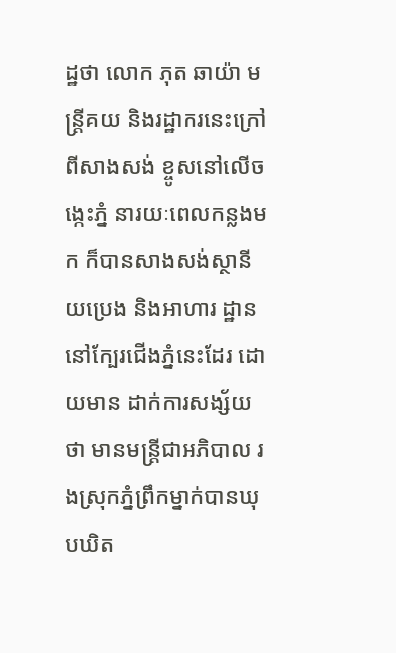ដ្ឋថា លោក ភុត ឆាយ៉ា មន្ត្រីគយ និងរដ្ឋាករនេះក្រៅពីសាងសង់ ខ្ចូសនៅលើចង្កេះភ្នំ នារយៈពេលកន្លងមក ក៏បានសាងសង់ស្ថានីយប្រេង និងអាហារ ដ្ឋាននៅក្បែរជើងភ្នំនេះដែរ ដោយមាន ដាក់ការសង្ស័យថា មានមន្ត្រីជាអភិបាល រងស្រុកភ្នំព្រឹកម្នាក់បានឃុបឃិត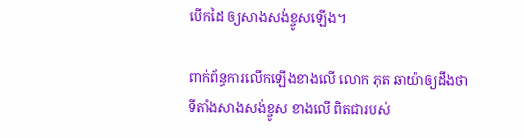បើកដៃ ឲ្យសាងសង់ខ្ចូសឡើង។

ពាក់ព័ន្ធការលើកឡើងខាងលើ លោក ភុត ឆាយ៉ាឲ្យដឹងថា ទីតាំងសាងសង់ខ្ចូស ខាងលើ ពិតជារបស់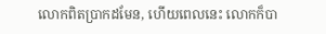លោកពិតប្រាកដមែន, ហើយពេលនេះ លោកក៏បា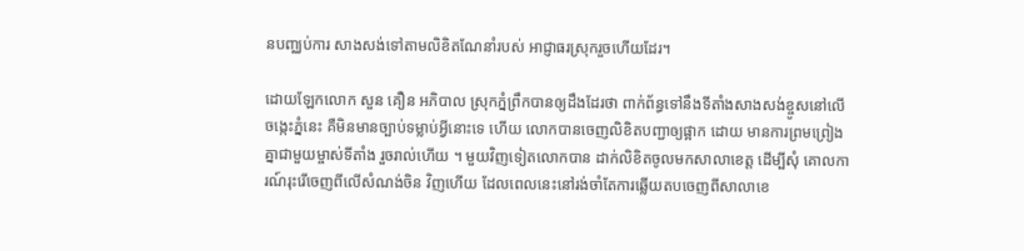នបញ្ឈប់ការ សាងសង់ទៅតាមលិខិតណែនាំរបស់ អាជ្ញាធរស្រុករួចហើយដែរ។

ដោយឡែកលោក សួន គឿន អភិបាល ស្រុកភ្នំព្រឹកបានឲ្យដឹងដែរថា ពាក់ព័ន្ធទៅនឹងទីតាំងសាងសង់ខ្ចូសនៅលើចង្កេះភ្នំនេះ គឺមិនមានច្បាប់ទម្លាប់អ្វីនោះទេ ហើយ លោកបានចេញលិខិតបញ្ជាឲ្យផ្អាក ដោយ មានការព្រមព្រៀងគ្នាជាមួយម្ចាស់ទីតាំង រួចរាល់ហើយ ។ មួយវិញទៀតលោកបាន ដាក់លិខិតចូលមកសាលាខេត្ត ដើម្បីសុំ គោលការណ៍រុះរើចេញពីលើសំណង់ចិន វិញហើយ ដែលពេលនេះនៅរង់ចាំតែការឆ្លើយតបចេញពីសាលាខេ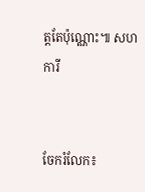ត្តតែប៉ុណ្ណោះ៕ សហការី


ចែករំលែក៖